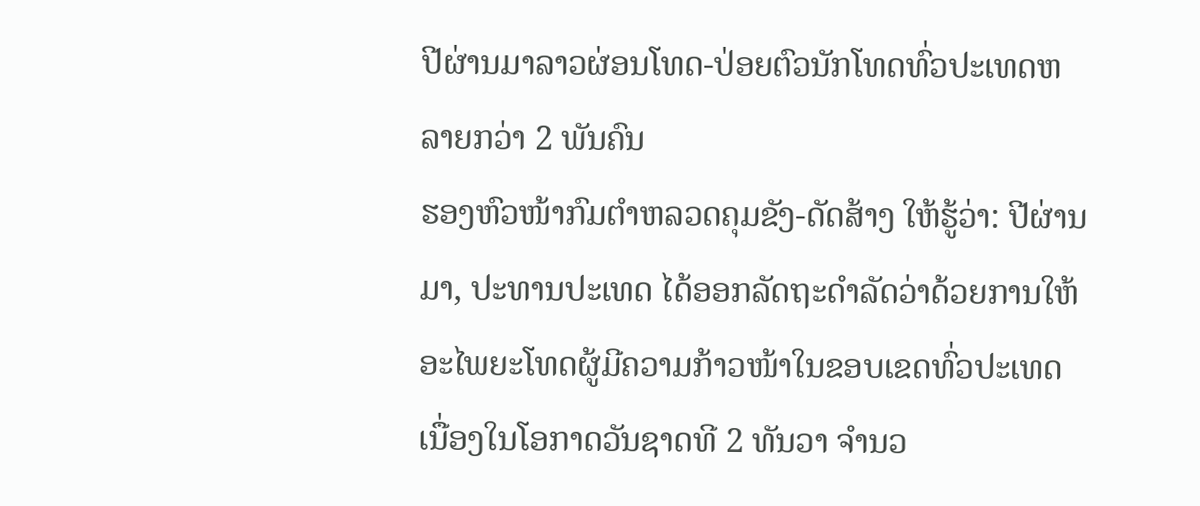ປີຜ່ານມາລາວຜ່ອນໂທດ-ປ່ອຍຕົວນັກໂທດທົ່ວປະເທດຫລາຍກວ່າ 2 ພັນຄົນ
ຮອງຫົວໜ້າກົມຕຳຫລວດຄຸມຂັງ-ດັດສ້າງ ໃຫ້ຮູ້ວ່າ: ປີຜ່ານມາ, ປະທານປະເທດ ໄດ້ອອກລັດຖະດຳລັດວ່າດ້ວຍການໃຫ້ອະໄພຍະໂທດຜູ້ມີຄວາມກ້າວໜ້າໃນຂອບເຂດທົ່ວປະເທດ ເນື່ອງໃນໂອກາດວັນຊາດທີ 2 ທັນວາ ຈຳນວ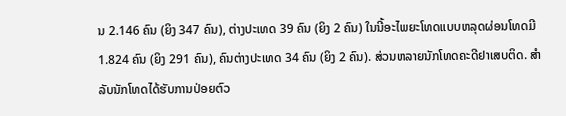ນ 2.146 ຄົນ (ຍິງ 347 ຄົນ), ຕ່າງປະເທດ 39 ຄົນ (ຍິງ 2 ຄົນ) ໃນນີ້ອະໄພຍະໂທດແບບຫລຸດຜ່ອນໂທດມີ 1.824 ຄົນ (ຍິງ 291 ຄົນ), ຄົນຕ່າງປະເທດ 34 ຄົນ (ຍິງ 2 ຄົນ). ສ່ວນຫລາຍນັກໂທດຄະດີຢາເສບຕິດ. ສໍາລັບນັກໂທດໄດ້ຮັບການປ່ອຍຕົວ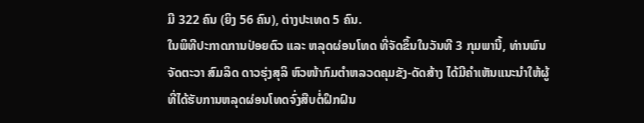ມີ 322 ຄົນ (ຍິງ 56 ຄົນ), ຕ່າງປະເທດ 5 ຄົນ.
ໃນພິທີປະກາດການປ່ອຍຕົວ ແລະ ຫລຸດຜ່ອນໂທດ ທີ່ຈັດຂຶ້ນໃນວັນທີ 3 ກຸມພານີ້, ທ່ານພົນຈັດຕະວາ ສົມລິດ ດາວຮຸ່ງສຸລິ ຫົວໜ້າກົມຕຳຫລວດຄຸມຂັງ-ດັດສ້າງ ໄດ້ມີຄໍາເຫັນແນະນຳໃຫ້ຜູ້ທີ່ໄດ້ຮັບການຫລຸດຜ່ອນໂທດຈົ່ງສືບຕໍ່ຝຶກຝົນ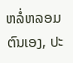ຫລໍ່ຫລອມຕົນເອງ, ປະ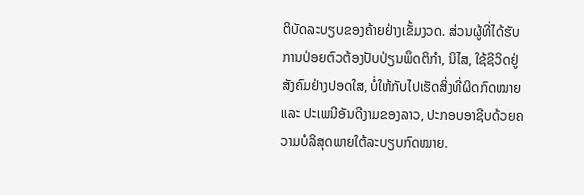ຕິບັດລະບຽບຂອງຄ້າຍຢ່າງເຂັ້ມງວດ. ສ່ວນຜູ້ທີ່ໄດ້ຮັບການປ່ອຍຕົວຕ້ອງປັບປ່ຽນພຶດຕິກຳ, ນິໄສ, ໃຊ້ຊີວິດຢູ່ສັງຄົມຢ່າງປອດໃສ, ບໍ່ໃຫ້ກັບໄປເຮັດສິ່ງທີ່ຜິດກົດໝາຍ ແລະ ປະເພນີອັນດີງາມຂອງລາວ, ປະກອບອາຊີບດ້ວຍຄວາມບໍລິສຸດພາຍໃຕ້ລະບຽບກົດໝາຍ.